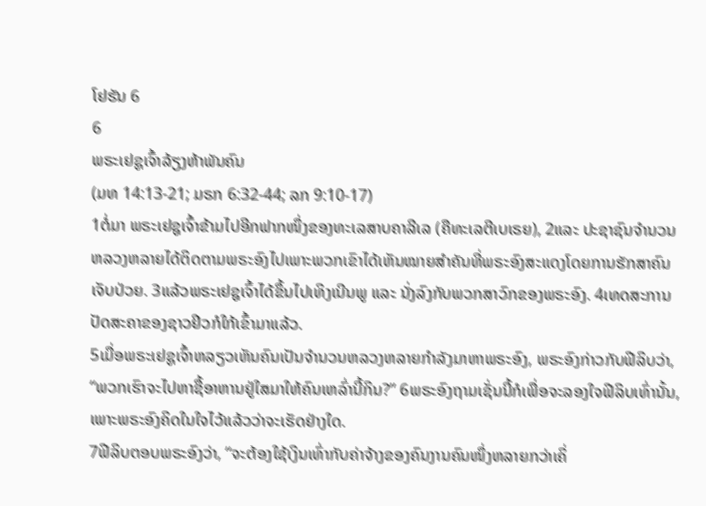ໂຢຮັນ 6
6
ພຣະເຢຊູເຈົ້າລ້ຽງຫ້າພັນຄົນ
(ມທ 14:13-21; ມຣກ 6:32-44; ລກ 9:10-17)
1ຕໍ່ມາ ພຣະເຢຊູເຈົ້າຂ້າມໄປອີກຟາກໜຶ່ງຂອງທະເລສາບຄາລີເລ (ຄືທະເລຕີເບເຣຍ), 2ແລະ ປະຊາຊົນຈໍານວນຫລວງຫລາຍໄດ້ຕິດຕາມພຣະອົງໄປເພາະພວກເຂົາໄດ້ເຫັນໝາຍສຳຄັນທີ່ພຣະອົງສະແດງໂດຍການຮັກສາຄົນເຈັບປ່ວຍ. 3ແລ້ວພຣະເຢຊູເຈົ້າໄດ້ຂຶ້ນໄປເທິງເນີນພູ ແລະ ນັ່ງລົງກັບພວກສາວົກຂອງພຣະອົງ. 4ເທດສະການປັດສະຄາຂອງຊາວຢິວກໍໃກ້ເຂົ້າມາແລ້ວ.
5ເມື່ອພຣະເຢຊູເຈົ້າຫລຽວເຫັນຄົນເປັນຈໍານວນຫລວງຫລາຍກຳລັງມາຫາພຣະອົງ, ພຣະອົງກ່າວກັບຟີລິບວ່າ, “ພວກເຮົາຈະໄປຫາຊື້ອາຫານຢູ່ໃສມາໃຫ້ຄົນເຫລົ່ານີ້ກິນ?” 6ພຣະອົງຖາມເຊັ່ນນີ້ກໍເພື່ອຈະລອງໃຈຟີລິບເທົ່ານັ້ນ, ເພາະພຣະອົງຄິດໃນໃຈໄວ້ແລ້ວວ່າຈະເຮັດຢ່າງໃດ.
7ຟີລິບຕອບພຣະອົງວ່າ, “ຈະຕ້ອງໃຊ້ເງິນເທົ່າກັບຄ່າຈ້າງຂອງຄົນງານຄົນໜຶ່ງຫລາຍກວ່າເຄິ່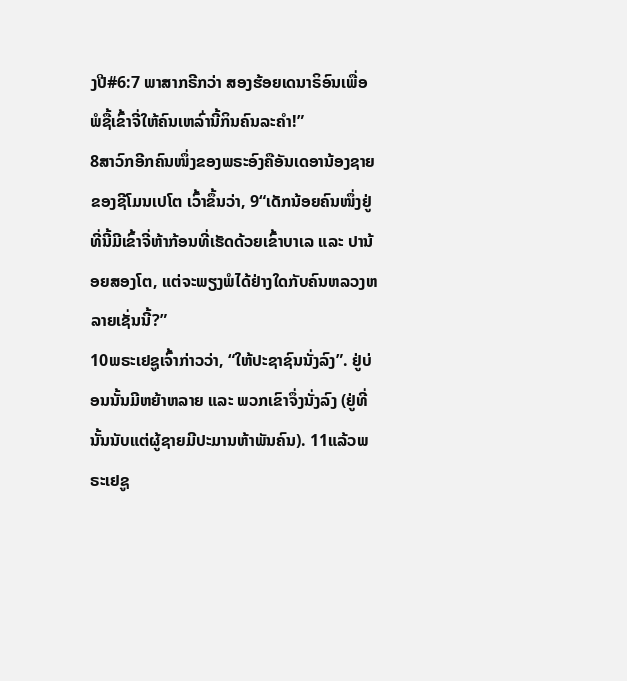ງປີ#6:7 ພາສາກຣີກວ່າ ສອງຮ້ອຍເດນາຣິອົນເພື່ອພໍຊື້ເຂົ້າຈີ່ໃຫ້ຄົນເຫລົ່ານີ້ກິນຄົນລະຄຳ!”
8ສາວົກອີກຄົນໜຶ່ງຂອງພຣະອົງຄືອັນເດອານ້ອງຊາຍຂອງຊີໂມນເປໂຕ ເວົ້າຂຶ້ນວ່າ, 9“ເດັກນ້ອຍຄົນໜຶ່ງຢູ່ທີ່ນີ້ມີເຂົ້າຈີ່ຫ້າກ້ອນທີ່ເຮັດດ້ວຍເຂົ້າບາເລ ແລະ ປານ້ອຍສອງໂຕ, ແຕ່ຈະພຽງພໍໄດ້ຢ່າງໃດກັບຄົນຫລວງຫລາຍເຊັ່ນນີ້?”
10ພຣະເຢຊູເຈົ້າກ່າວວ່າ, “ໃຫ້ປະຊາຊົນນັ່ງລົງ”. ຢູ່ບ່ອນນັ້ນມີຫຍ້າຫລາຍ ແລະ ພວກເຂົາຈຶ່ງນັ່ງລົງ (ຢູ່ທີ່ນັ້ນນັບແຕ່ຜູ້ຊາຍມີປະມານຫ້າພັນຄົນ). 11ແລ້ວພຣະເຢຊູ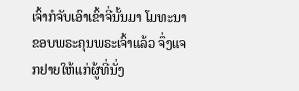ເຈົ້າກໍຈັບເອົາເຂົ້າຈີ່ນັ້ນມາ ໂມທະນາຂອບພຣະຄຸນພຣະເຈົ້າແລ້ວ ຈຶ່ງແຈກຢາຍໃຫ້ແກ່ຜູ້ທີ່ນັ່ງ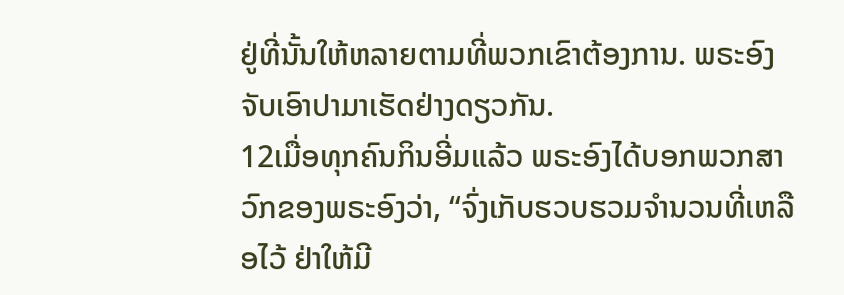ຢູ່ທີ່ນັ້ນໃຫ້ຫລາຍຕາມທີ່ພວກເຂົາຕ້ອງການ. ພຣະອົງຈັບເອົາປາມາເຮັດຢ່າງດຽວກັນ.
12ເມື່ອທຸກຄົນກິນອີ່ມແລ້ວ ພຣະອົງໄດ້ບອກພວກສາວົກຂອງພຣະອົງວ່າ, “ຈົ່ງເກັບຮວບຮວມຈໍານວນທີ່ເຫລືອໄວ້ ຢ່າໃຫ້ມີ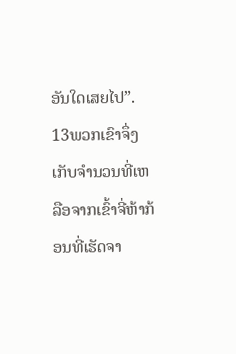ອັນໃດເສຍໄປ”. 13ພວກເຂົາຈຶ່ງເກັບຈໍານວນທີ່ເຫລືອຈາກເຂົ້າຈີ່ຫ້າກ້ອນທີ່ເຮັດຈາ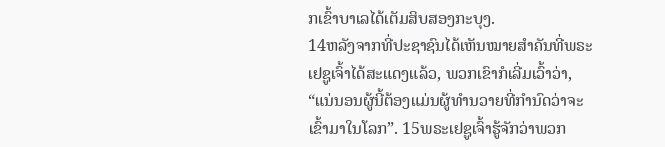ກເຂົ້າບາເລໄດ້ເຕັມສິບສອງກະບຸງ.
14ຫລັງຈາກທີ່ປະຊາຊົນໄດ້ເຫັນໝາຍສຳຄັນທີ່ພຣະເຢຊູເຈົ້າໄດ້ສະແດງແລ້ວ, ພວກເຂົາກໍເລີ່ມເວົ້າວ່າ, “ແນ່ນອນຜູ້ນີ້ຕ້ອງແມ່ນຜູ້ທຳນວາຍທີ່ກຳນົດວ່າຈະເຂົ້າມາໃນໂລກ”. 15ພຣະເຢຊູເຈົ້າຮູ້ຈັກວ່າພວກ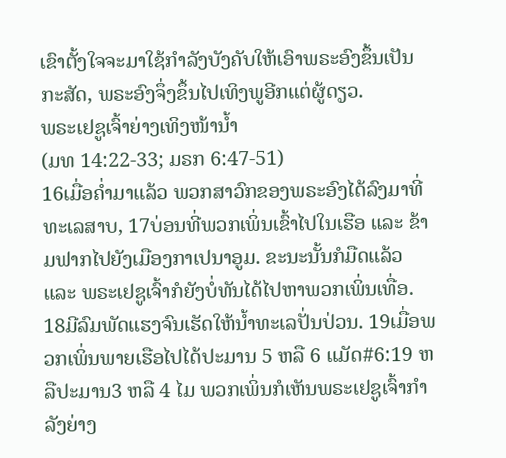ເຂົາຕັ້ງໃຈຈະມາໃຊ້ກຳລັງບັງຄັບໃຫ້ເອົາພຣະອົງຂຶ້ນເປັນກະສັດ, ພຣະອົງຈຶ່ງຂຶ້ນໄປເທິງພູອີກແຕ່ຜູ້ດຽວ.
ພຣະເຢຊູເຈົ້າຍ່າງເທິງໜ້ານ້ຳ
(ມທ 14:22-33; ມຣກ 6:47-51)
16ເມື່ອຄ່ຳມາແລ້ວ ພວກສາວົກຂອງພຣະອົງໄດ້ລົງມາທີ່ທະເລສາບ, 17ບ່ອນທີ່ພວກເພິ່ນເຂົ້າໄປໃນເຮືອ ແລະ ຂ້າມຟາກໄປຍັງເມືອງກາເປນາອູມ. ຂະນະນັ້ນກໍມືດແລ້ວ ແລະ ພຣະເຢຊູເຈົ້າກໍຍັງບໍ່ທັນໄດ້ໄປຫາພວກເພິ່ນເທື່ອ. 18ມີລົມພັດແຮງຈົນເຮັດໃຫ້ນ້ຳທະເລປັ່ນປ່ວນ. 19ເມື່ອພວກເພິ່ນພາຍເຮືອໄປໄດ້ປະມານ 5 ຫລື 6 ແມັດ#6:19 ຫລືປະມານ3 ຫລື 4 ໄມ ພວກເພິ່ນກໍເຫັນພຣະເຢຊູເຈົ້າກຳລັງຍ່າງ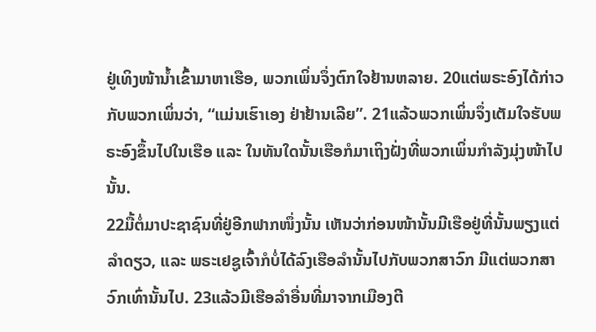ຢູ່ເທິງໜ້ານ້ຳເຂົ້າມາຫາເຮືອ, ພວກເພິ່ນຈຶ່ງຕົກໃຈຢ້ານຫລາຍ. 20ແຕ່ພຣະອົງໄດ້ກ່າວກັບພວກເພິ່ນວ່າ, “ແມ່ນເຮົາເອງ ຢ່າຢ້ານເລີຍ”. 21ແລ້ວພວກເພິ່ນຈຶ່ງເຕັມໃຈຮັບພຣະອົງຂຶ້ນໄປໃນເຮືອ ແລະ ໃນທັນໃດນັ້ນເຮືອກໍມາເຖິງຝັ່ງທີ່ພວກເພິ່ນກຳລັງມຸ່ງໜ້າໄປນັ້ນ.
22ມື້ຕໍ່ມາປະຊາຊົນທີ່ຢູ່ອີກຟາກໜຶ່ງນັ້ນ ເຫັນວ່າກ່ອນໜ້ານັ້ນມີເຮືອຢູ່ທີ່ນັ້ນພຽງແຕ່ລຳດຽວ, ແລະ ພຣະເຢຊູເຈົ້າກໍບໍ່ໄດ້ລົງເຮືອລຳນັ້ນໄປກັບພວກສາວົກ ມີແຕ່ພວກສາວົກເທົ່ານັ້ນໄປ. 23ແລ້ວມີເຮືອລຳອື່ນທີ່ມາຈາກເມືອງຕີ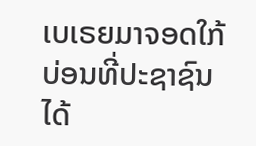ເບເຣຍມາຈອດໃກ້ບ່ອນທີ່ປະຊາຊົນໄດ້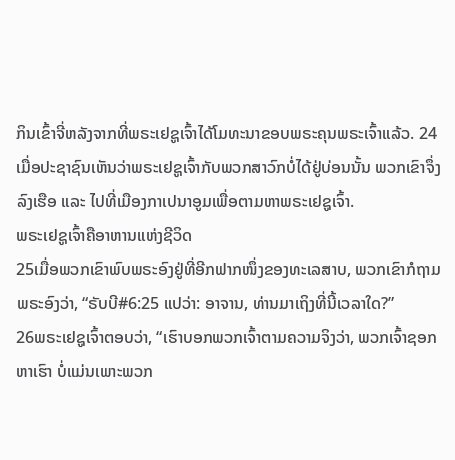ກິນເຂົ້າຈີ່ຫລັງຈາກທີ່ພຣະເຢຊູເຈົ້າໄດ້ໂມທະນາຂອບພຣະຄຸນພຣະເຈົ້າແລ້ວ. 24ເມື່ອປະຊາຊົນເຫັນວ່າພຣະເຢຊູເຈົ້າກັບພວກສາວົກບໍ່ໄດ້ຢູ່ບ່ອນນັ້ນ ພວກເຂົາຈຶ່ງລົງເຮືອ ແລະ ໄປທີ່ເມືອງກາເປນາອູມເພື່ອຕາມຫາພຣະເຢຊູເຈົ້າ.
ພຣະເຢຊູເຈົ້າຄືອາຫານແຫ່ງຊີວິດ
25ເມື່ອພວກເຂົາພົບພຣະອົງຢູ່ທີ່ອີກຟາກໜຶ່ງຂອງທະເລສາບ, ພວກເຂົາກໍຖາມພຣະອົງວ່າ, “ຣັບບີ#6:25 ແປວ່າ: ອາຈານ, ທ່ານມາເຖິງທີ່ນີ້ເວລາໃດ?”
26ພຣະເຢຊູເຈົ້າຕອບວ່າ, “ເຮົາບອກພວກເຈົ້າຕາມຄວາມຈິງວ່າ, ພວກເຈົ້າຊອກຫາເຮົາ ບໍ່ແມ່ນເພາະພວກ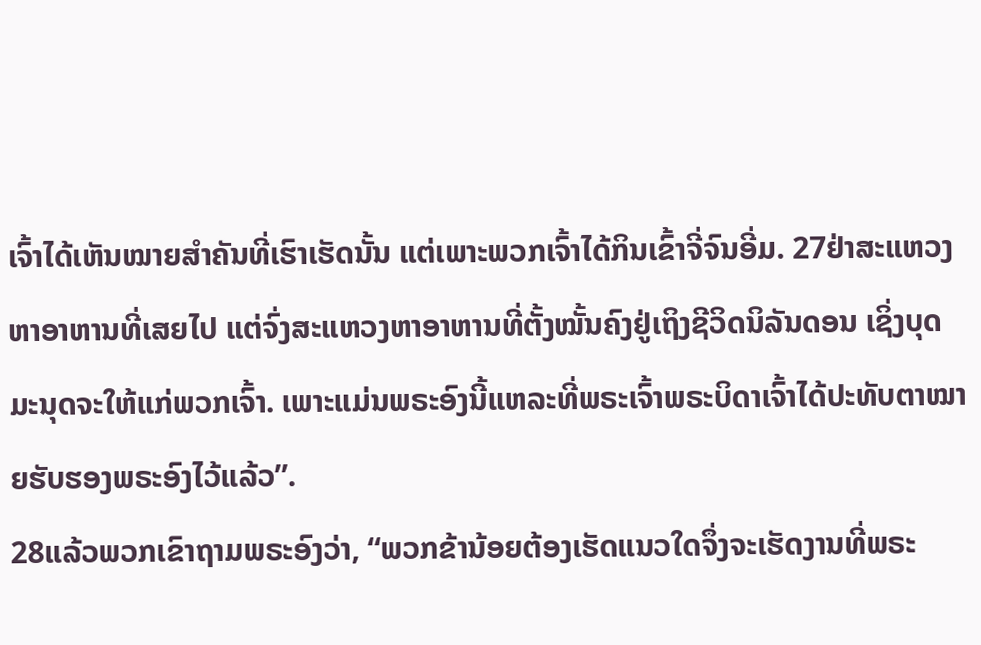ເຈົ້າໄດ້ເຫັນໝາຍສຳຄັນທີ່ເຮົາເຮັດນັ້ນ ແຕ່ເພາະພວກເຈົ້າໄດ້ກິນເຂົ້າຈີ່ຈົນອີ່ມ. 27ຢ່າສະແຫວງຫາອາຫານທີ່ເສຍໄປ ແຕ່ຈົ່ງສະແຫວງຫາອາຫານທີ່ຕັ້ງໝັ້ນຄົງຢູ່ເຖິງຊີວິດນິລັນດອນ ເຊິ່ງບຸດມະນຸດຈະໃຫ້ແກ່ພວກເຈົ້າ. ເພາະແມ່ນພຣະອົງນີ້ແຫລະທີ່ພຣະເຈົ້າພຣະບິດາເຈົ້າໄດ້ປະທັບຕາໝາຍຮັບຮອງພຣະອົງໄວ້ແລ້ວ”.
28ແລ້ວພວກເຂົາຖາມພຣະອົງວ່າ, “ພວກຂ້ານ້ອຍຕ້ອງເຮັດແນວໃດຈຶ່ງຈະເຮັດງານທີ່ພຣະ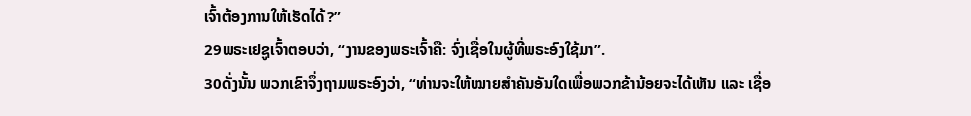ເຈົ້າຕ້ອງການໃຫ້ເຮັດໄດ້?”
29ພຣະເຢຊູເຈົ້າຕອບວ່າ, “ງານຂອງພຣະເຈົ້າຄື: ຈົ່ງເຊື່ອໃນຜູ້ທີ່ພຣະອົງໃຊ້ມາ”.
30ດັ່ງນັ້ນ ພວກເຂົາຈຶ່ງຖາມພຣະອົງວ່າ, “ທ່ານຈະໃຫ້ໝາຍສຳຄັນອັນໃດເພື່ອພວກຂ້ານ້ອຍຈະໄດ້ເຫັນ ແລະ ເຊື່ອ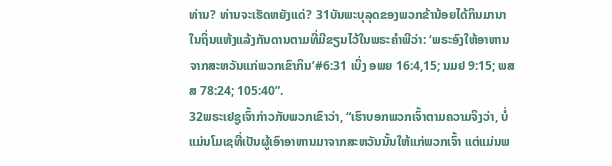ທ່ານ? ທ່ານຈະເຮັດຫຍັງແດ່? 31ບັນພະບຸລຸດຂອງພວກຂ້ານ້ອຍໄດ້ກິນມານາໃນຖິ່ນແຫ້ງແລ້ງກັນດານຕາມທີ່ມີຂຽນໄວ້ໃນພຣະຄຳພີວ່າ: ‘ພຣະອົງໃຫ້ອາຫານຈາກສະຫວັນແກ່ພວກເຂົາກິນ’#6:31 ເບິ່ງ ອພຍ 16:4,15; ນມຢ 9:15; ພສສ 78:24; 105:40”.
32ພຣະເຢຊູເຈົ້າກ່າວກັບພວກເຂົາວ່າ, “ເຮົາບອກພວກເຈົ້າຕາມຄວາມຈິງວ່າ, ບໍ່ແມ່ນໂມເຊທີ່ເປັນຜູ້ເອົາອາຫານມາຈາກສະຫວັນນັ້ນໃຫ້ແກ່ພວກເຈົ້າ ແຕ່ແມ່ນພ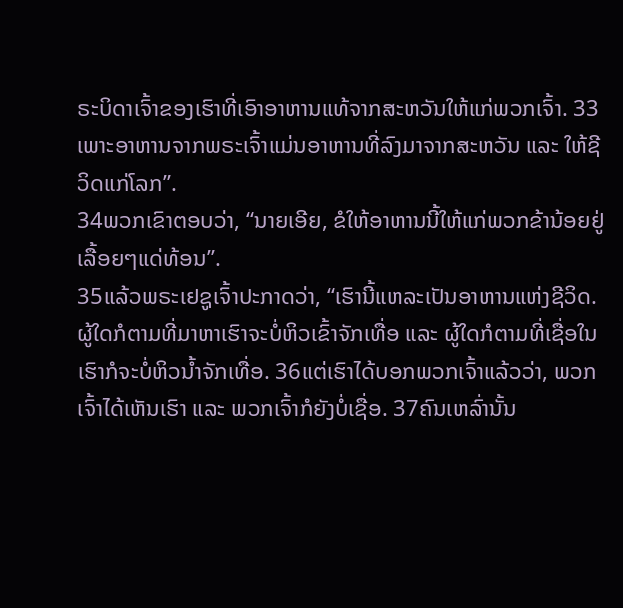ຣະບິດາເຈົ້າຂອງເຮົາທີ່ເອົາອາຫານແທ້ຈາກສະຫວັນໃຫ້ແກ່ພວກເຈົ້າ. 33ເພາະອາຫານຈາກພຣະເຈົ້າແມ່ນອາຫານທີ່ລົງມາຈາກສະຫວັນ ແລະ ໃຫ້ຊີວິດແກ່ໂລກ”.
34ພວກເຂົາຕອບວ່າ, “ນາຍເອີຍ, ຂໍໃຫ້ອາຫານນີ້ໃຫ້ແກ່ພວກຂ້ານ້ອຍຢູ່ເລື້ອຍໆແດ່ທ້ອນ”.
35ແລ້ວພຣະເຢຊູເຈົ້າປະກາດວ່າ, “ເຮົານີ້ແຫລະເປັນອາຫານແຫ່ງຊີວິດ. ຜູ້ໃດກໍຕາມທີ່ມາຫາເຮົາຈະບໍ່ຫິວເຂົ້າຈັກເທື່ອ ແລະ ຜູ້ໃດກໍຕາມທີ່ເຊື່ອໃນເຮົາກໍຈະບໍ່ຫິວນ້ຳຈັກເທື່ອ. 36ແຕ່ເຮົາໄດ້ບອກພວກເຈົ້າແລ້ວວ່າ, ພວກເຈົ້າໄດ້ເຫັນເຮົາ ແລະ ພວກເຈົ້າກໍຍັງບໍ່ເຊື່ອ. 37ຄົນເຫລົ່ານັ້ນ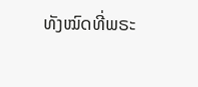ທັງໝົດທີ່ພຣະ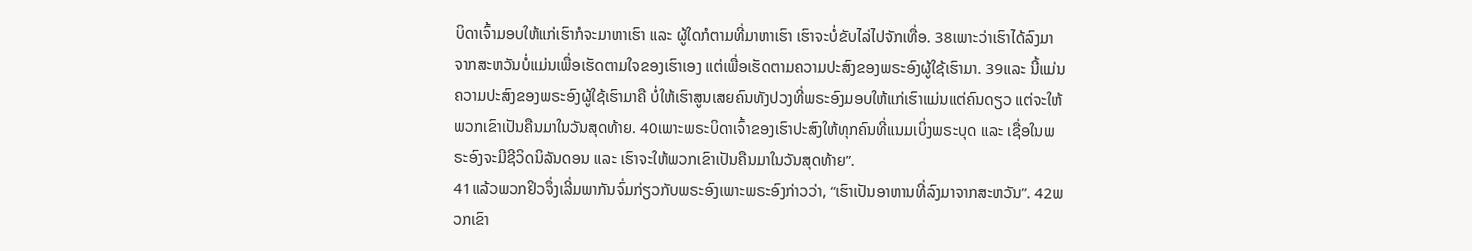ບິດາເຈົ້າມອບໃຫ້ແກ່ເຮົາກໍຈະມາຫາເຮົາ ແລະ ຜູ້ໃດກໍຕາມທີ່ມາຫາເຮົາ ເຮົາຈະບໍ່ຂັບໄລ່ໄປຈັກເທື່ອ. 38ເພາະວ່າເຮົາໄດ້ລົງມາຈາກສະຫວັນບໍ່ແມ່ນເພື່ອເຮັດຕາມໃຈຂອງເຮົາເອງ ແຕ່ເພື່ອເຮັດຕາມຄວາມປະສົງຂອງພຣະອົງຜູ້ໃຊ້ເຮົາມາ. 39ແລະ ນີ້ແມ່ນຄວາມປະສົງຂອງພຣະອົງຜູ້ໃຊ້ເຮົາມາຄື ບໍ່ໃຫ້ເຮົາສູນເສຍຄົນທັງປວງທີ່ພຣະອົງມອບໃຫ້ແກ່ເຮົາແມ່ນແຕ່ຄົນດຽວ ແຕ່ຈະໃຫ້ພວກເຂົາເປັນຄືນມາໃນວັນສຸດທ້າຍ. 40ເພາະພຣະບິດາເຈົ້າຂອງເຮົາປະສົງໃຫ້ທຸກຄົນທີ່ແນມເບິ່ງພຣະບຸດ ແລະ ເຊື່ອໃນພຣະອົງຈະມີຊີວິດນິລັນດອນ ແລະ ເຮົາຈະໃຫ້ພວກເຂົາເປັນຄືນມາໃນວັນສຸດທ້າຍ”.
41ແລ້ວພວກຢິວຈຶ່ງເລີ່ມພາກັນຈົ່ມກ່ຽວກັບພຣະອົງເພາະພຣະອົງກ່າວວ່າ, “ເຮົາເປັນອາຫານທີ່ລົງມາຈາກສະຫວັນ”. 42ພວກເຂົາ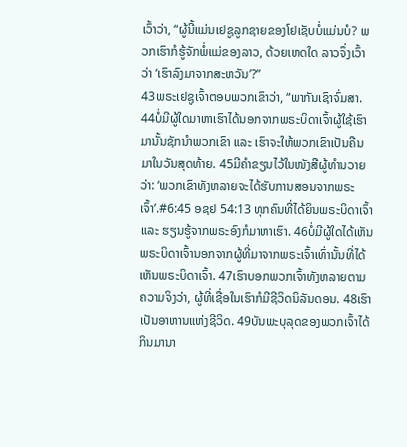ເວົ້າວ່າ, “ຜູ້ນີ້ແມ່ນເຢຊູລູກຊາຍຂອງໂຢເຊັບບໍ່ແມ່ນບໍ? ພວກເຮົາກໍຮູ້ຈັກພໍ່ແມ່ຂອງລາວ, ດ້ວຍເຫດໃດ ລາວຈຶ່ງເວົ້າວ່າ ‘ເຮົາລົງມາຈາກສະຫວັນ’?”
43ພຣະເຢຊູເຈົ້າຕອບພວກເຂົາວ່າ, “ພາກັນເຊົາຈົ່ມສາ. 44ບໍ່ມີຜູ້ໃດມາຫາເຮົາໄດ້ນອກຈາກພຣະບິດາເຈົ້າຜູ້ໃຊ້ເຮົາມານັ້ນຊັກນໍາພວກເຂົາ ແລະ ເຮົາຈະໃຫ້ພວກເຂົາເປັນຄືນມາໃນວັນສຸດທ້າຍ. 45ມີຄຳຂຽນໄວ້ໃນໜັງສືຜູ້ທຳນວາຍວ່າ: ‘ພວກເຂົາທັງຫລາຍຈະໄດ້ຮັບການສອນຈາກພຣະເຈົ້າ’.#6:45 ອຊຢ 54:13 ທຸກຄົນທີ່ໄດ້ຍິນພຣະບິດາເຈົ້າ ແລະ ຮຽນຮູ້ຈາກພຣະອົງກໍມາຫາເຮົາ. 46ບໍ່ມີຜູ້ໃດໄດ້ເຫັນພຣະບິດາເຈົ້ານອກຈາກຜູ້ທີ່ມາຈາກພຣະເຈົ້າເທົ່ານັ້ນທີ່ໄດ້ເຫັນພຣະບິດາເຈົ້າ. 47ເຮົາບອກພວກເຈົ້າທັງຫລາຍຕາມຄວາມຈິງວ່າ, ຜູ້ທີ່ເຊື່ອໃນເຮົາກໍມີຊີວິດນິລັນດອນ. 48ເຮົາເປັນອາຫານແຫ່ງຊີວິດ. 49ບັນພະບຸລຸດຂອງພວກເຈົ້າໄດ້ກິນມານາ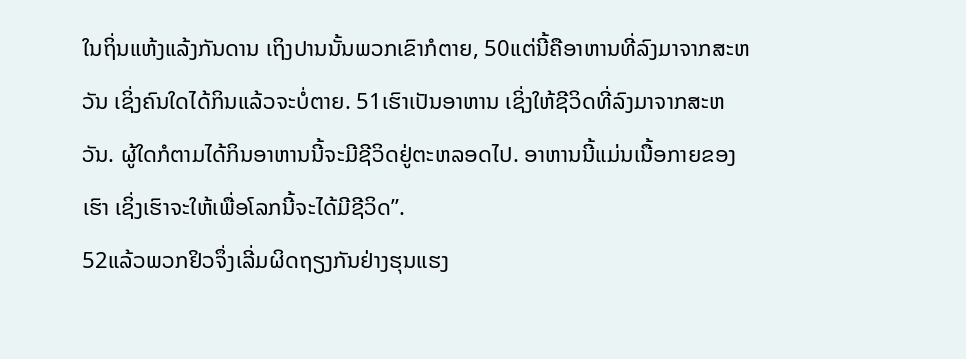ໃນຖິ່ນແຫ້ງແລ້ງກັນດານ ເຖິງປານນັ້ນພວກເຂົາກໍຕາຍ, 50ແຕ່ນີ້ຄືອາຫານທີ່ລົງມາຈາກສະຫວັນ ເຊິ່ງຄົນໃດໄດ້ກິນແລ້ວຈະບໍ່ຕາຍ. 51ເຮົາເປັນອາຫານ ເຊິ່ງໃຫ້ຊີວິດທີ່ລົງມາຈາກສະຫວັນ. ຜູ້ໃດກໍຕາມໄດ້ກິນອາຫານນີ້ຈະມີຊີວິດຢູ່ຕະຫລອດໄປ. ອາຫານນີ້ແມ່ນເນື້ອກາຍຂອງເຮົາ ເຊິ່ງເຮົາຈະໃຫ້ເພື່ອໂລກນີ້ຈະໄດ້ມີຊີວິດ”.
52ແລ້ວພວກຢິວຈຶ່ງເລີ່ມຜິດຖຽງກັນຢ່າງຮຸນແຮງ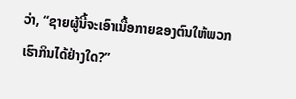ວ່າ, “ຊາຍຜູ້ນີ້ຈະເອົາເນື້ອກາຍຂອງຕົນໃຫ້ພວກເຮົາກິນໄດ້ຢ່າງໃດ?”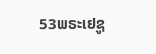53ພຣະເຢຊູ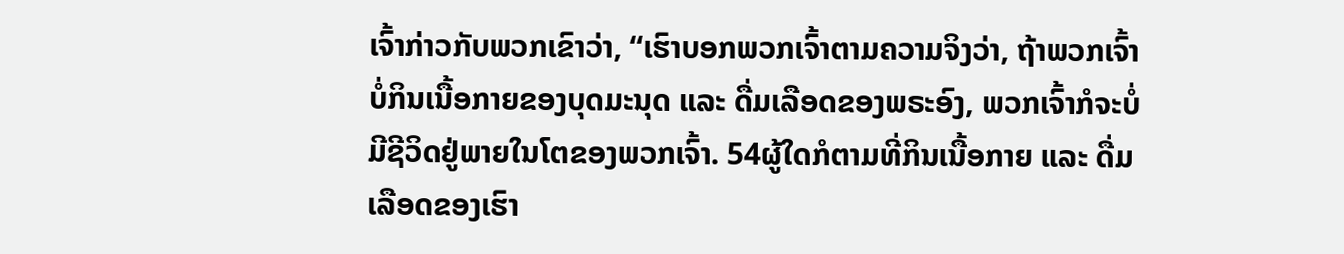ເຈົ້າກ່າວກັບພວກເຂົາວ່າ, “ເຮົາບອກພວກເຈົ້າຕາມຄວາມຈິງວ່າ, ຖ້າພວກເຈົ້າບໍ່ກິນເນື້ອກາຍຂອງບຸດມະນຸດ ແລະ ດື່ມເລືອດຂອງພຣະອົງ, ພວກເຈົ້າກໍຈະບໍ່ມີຊີວິດຢູ່ພາຍໃນໂຕຂອງພວກເຈົ້າ. 54ຜູ້ໃດກໍຕາມທີ່ກິນເນື້ອກາຍ ແລະ ດື່ມເລືອດຂອງເຮົາ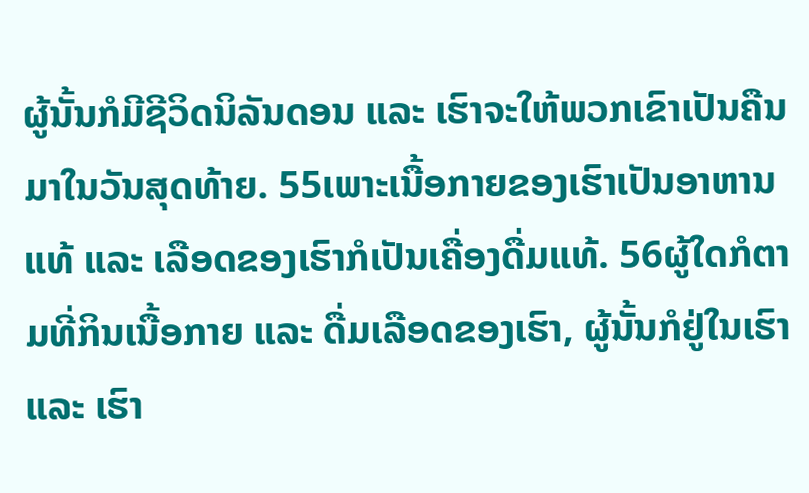ຜູ້ນັ້ນກໍມີຊີວິດນິລັນດອນ ແລະ ເຮົາຈະໃຫ້ພວກເຂົາເປັນຄືນມາໃນວັນສຸດທ້າຍ. 55ເພາະເນື້ອກາຍຂອງເຮົາເປັນອາຫານແທ້ ແລະ ເລືອດຂອງເຮົາກໍເປັນເຄື່ອງດື່ມແທ້. 56ຜູ້ໃດກໍຕາມທີ່ກິນເນື້ອກາຍ ແລະ ດື່ມເລືອດຂອງເຮົາ, ຜູ້ນັ້ນກໍຢູ່ໃນເຮົາ ແລະ ເຮົາ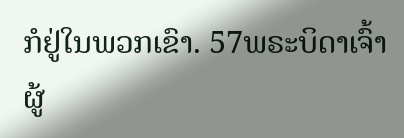ກໍຢູ່ໃນພວກເຂົາ. 57ພຣະບິດາເຈົ້າຜູ້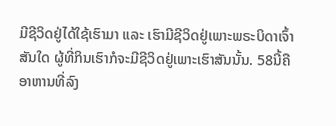ມີຊີວິດຢູ່ໄດ້ໃຊ້ເຮົາມາ ແລະ ເຮົາມີຊີວິດຢູ່ເພາະພຣະບິດາເຈົ້າສັນໃດ ຜູ້ທີ່ກິນເຮົາກໍຈະມີຊີວິດຢູ່ເພາະເຮົາສັນນັ້ນ. 58ນີ້ຄືອາຫານທີ່ລົງ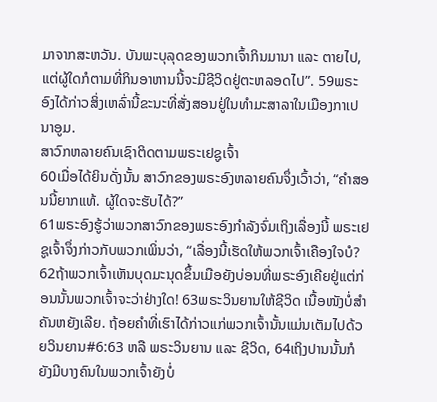ມາຈາກສະຫວັນ. ບັນພະບຸລຸດຂອງພວກເຈົ້າກິນມານາ ແລະ ຕາຍໄປ, ແຕ່ຜູ້ໃດກໍຕາມທີ່ກິນອາຫານນີ້ຈະມີຊີວິດຢູ່ຕະຫລອດໄປ”. 59ພຣະອົງໄດ້ກ່າວສິ່ງເຫລົ່ານີ້ຂະນະທີ່ສັ່ງສອນຢູ່ໃນທຳມະສາລາໃນເມືອງກາເປນາອູມ.
ສາວົກຫລາຍຄົນເຊົາຕິດຕາມພຣະເຢຊູເຈົ້າ
60ເມື່ອໄດ້ຍິນດັ່ງນັ້ນ ສາວົກຂອງພຣະອົງຫລາຍຄົນຈຶ່ງເວົ້າວ່າ, “ຄຳສອນນີ້ຍາກແທ້. ຜູ້ໃດຈະຮັບໄດ້?”
61ພຣະອົງຮູ້ວ່າພວກສາວົກຂອງພຣະອົງກຳລັງຈົ່ມເຖິງເລື່ອງນີ້ ພຣະເຢຊູເຈົ້າຈຶ່ງກ່າວກັບພວກເພິ່ນວ່າ, “ເລື່ອງນີ້ເຮັດໃຫ້ພວກເຈົ້າເຄືອງໃຈບໍ? 62ຖ້າພວກເຈົ້າເຫັນບຸດມະນຸດຂຶ້ນເມືອຍັງບ່ອນທີ່ພຣະອົງເຄີຍຢູ່ແຕ່ກ່ອນນັ້ນພວກເຈົ້າຈະວ່າຢ່າງໃດ! 63ພຣະວິນຍານໃຫ້ຊີວິດ ເນື້ອໜັງບໍ່ສຳຄັນຫຍັງເລີຍ. ຖ້ອຍຄຳທີ່ເຮົາໄດ້ກ່າວແກ່ພວກເຈົ້ານັ້ນແມ່ນເຕັມໄປດ້ວຍວິນຍານ#6:63 ຫລື ພຣະວິນຍານ ແລະ ຊີວິດ, 64ເຖິງປານນັ້ນກໍຍັງມີບາງຄົນໃນພວກເຈົ້າຍັງບໍ່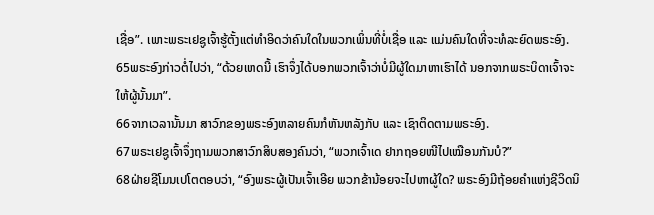ເຊື່ອ”. ເພາະພຣະເຢຊູເຈົ້າຮູ້ຕັ້ງແຕ່ທຳອິດວ່າຄົນໃດໃນພວກເພິ່ນທີ່ບໍ່ເຊື່ອ ແລະ ແມ່ນຄົນໃດທີ່ຈະທໍລະຍົດພຣະອົງ. 65ພຣະອົງກ່າວຕໍ່ໄປວ່າ, “ດ້ວຍເຫດນີ້ ເຮົາຈຶ່ງໄດ້ບອກພວກເຈົ້າວ່າບໍ່ມີຜູ້ໃດມາຫາເຮົາໄດ້ ນອກຈາກພຣະບິດາເຈົ້າຈະໃຫ້ຜູ້ນັ້ນມາ”.
66ຈາກເວລານັ້ນມາ ສາວົກຂອງພຣະອົງຫລາຍຄົນກໍຫັນຫລັງກັບ ແລະ ເຊົາຕິດຕາມພຣະອົງ.
67ພຣະເຢຊູເຈົ້າຈຶ່ງຖາມພວກສາວົກສິບສອງຄົນວ່າ, “ພວກເຈົ້າເດ ຢາກຖອຍໜີໄປເໝືອນກັນບໍ?”
68ຝ່າຍຊີໂມນເປໂຕຕອບວ່າ, “ອົງພຣະຜູ້ເປັນເຈົ້າເອີຍ ພວກຂ້ານ້ອຍຈະໄປຫາຜູ້ໃດ? ພຣະອົງມີຖ້ອຍຄຳແຫ່ງຊີວິດນິ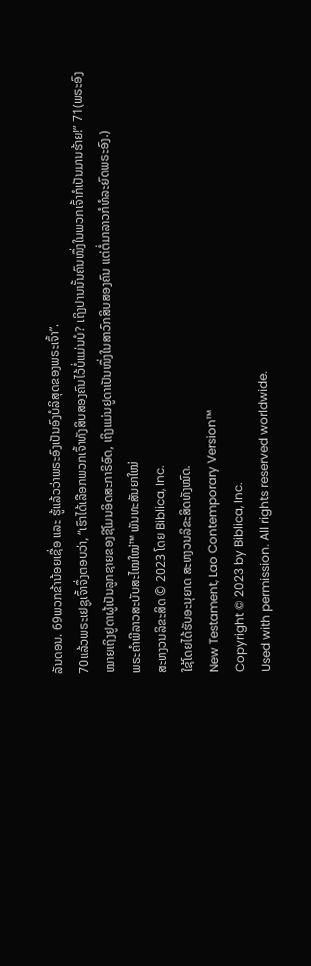ລັນດອນ. 69ພວກຂ້ານ້ອຍເຊື່ອ ແລະ ຮູ້ແລ້ວວ່າພຣະອົງເປັນອົງບໍລິສຸດຂອງພຣະເຈົ້າ”.
70ແລ້ວພຣະເຢຊູເຈົ້າຈຶ່ງຕອບວ່າ, “ເຮົາໄດ້ເລືອກພວກເຈົ້າທັງສິບສອງຄົນໄວ້ບໍ່ແມ່ນບໍ? ເຖິງປານນັ້ນຄົນໜຶ່ງໃນພວກເຈົ້າກໍເປັນມານຮ້າຍ!” 71(ພຣະອົງໝາຍເຖິງຢູດາຜູ້ເປັນລູກຊາຍຂອງຊີໂມນອິດສະກາຣິອົດ, ເຖິງແມ່ນຢູດາເປັນໜຶ່ງໃນສາວົກສິບສອງຄົນ ແຕ່ຕໍ່ມາລາວກໍທໍລະຍົດພຣະອົງ.)
ພຣະຄຳພີລາວສະບັບສະໄໝໃໝ່™ ພັນທະສັນຍາໃໝ່
ສະຫງວນລິຂະສິດ © 2023 ໂດຍ Biblica, Inc.
ໃຊ້ໂດຍໄດ້ຮັບອະນຸຍາດ ສະຫງວນລິຂະສິດທັງໝົດ.
New Testament, Lao Contemporary Version™
Copyright © 2023 by Biblica, Inc.
Used with permission. All rights reserved worldwide.